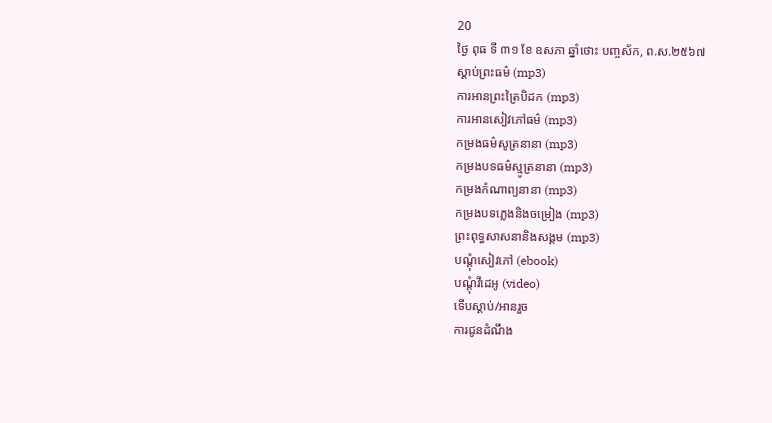20
ថ្ងៃ ពុធ ទី ៣១ ខែ ឧសភា ឆ្នាំថោះ បញ្ចស័ក, ព.ស.២៥៦៧
ស្តាប់ព្រះធម៌ (mp3)
ការអានព្រះត្រៃបិដក (mp3)
ការអានសៀវភៅធម៌ (mp3)
កម្រងធម៌សូត្រនានា (mp3)
កម្រងបទធម៌ស្មូត្រនានា (mp3)
កម្រងកំណាព្យនានា (mp3)
កម្រងបទភ្លេងនិងចម្រៀង (mp3)
ព្រះពុទ្ធសាសនានិងសង្គម (mp3)
បណ្តុំសៀវភៅ (ebook)
បណ្តុំវីដេអូ (video)
ទើបស្តាប់/អានរួច
ការជូនដំណឹង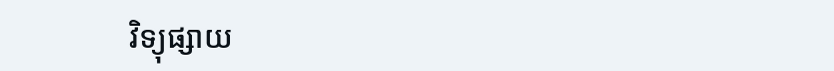វិទ្យុផ្សាយ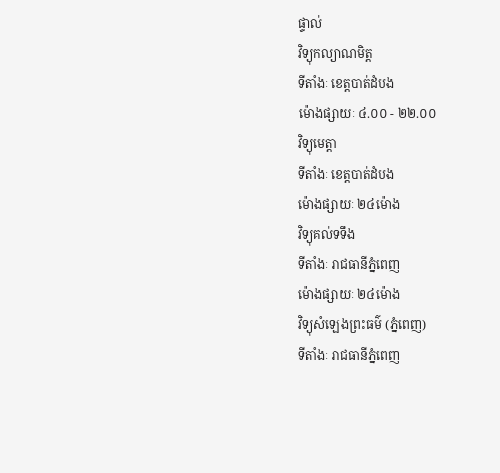ផ្ទាល់
វិទ្យុកល្យាណមិត្ត
ទីតាំងៈ ខេត្តបាត់ដំបង
ម៉ោងផ្សាយៈ ៤.០០ - ២២.០០
វិទ្យុមេត្តា
ទីតាំងៈ ខេត្តបាត់ដំបង
ម៉ោងផ្សាយៈ ២៤ម៉ោង
វិទ្យុគល់ទទឹង
ទីតាំងៈ រាជធានីភ្នំពេញ
ម៉ោងផ្សាយៈ ២៤ម៉ោង
វិទ្យុសំឡេងព្រះធម៌ (ភ្នំពេញ)
ទីតាំងៈ រាជធានីភ្នំពេញ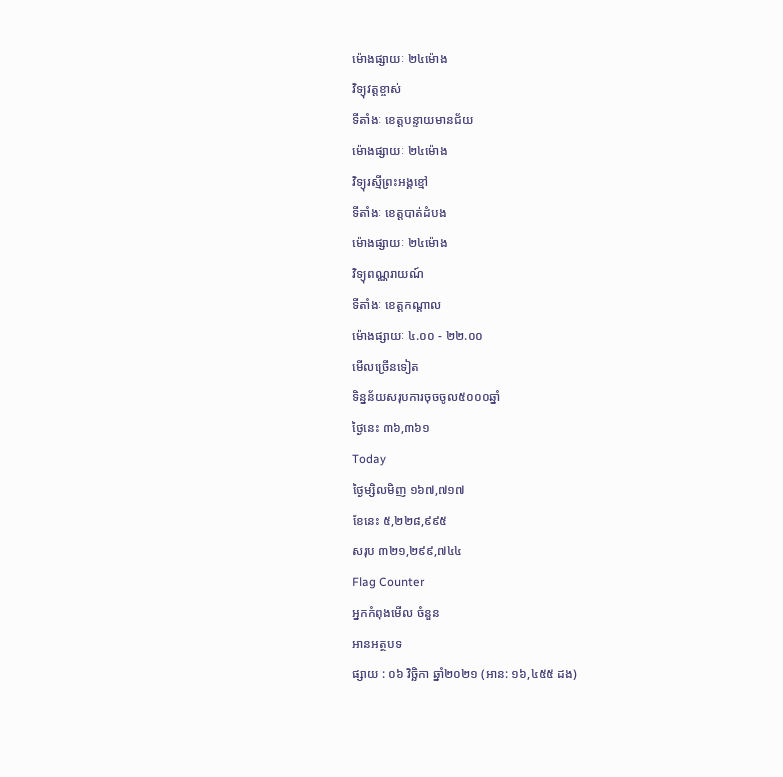ម៉ោងផ្សាយៈ ២៤ម៉ោង
វិទ្យុវត្តខ្ចាស់
ទីតាំងៈ ខេត្តបន្ទាយមានជ័យ
ម៉ោងផ្សាយៈ ២៤ម៉ោង
វិទ្យុរស្មីព្រះអង្គខ្មៅ
ទីតាំងៈ ខេត្តបាត់ដំបង
ម៉ោងផ្សាយៈ ២៤ម៉ោង
វិទ្យុពណ្ណរាយណ៍
ទីតាំងៈ ខេត្តកណ្តាល
ម៉ោងផ្សាយៈ ៤.០០ - ២២.០០
មើលច្រើនទៀត
ទិន្នន័យសរុបការចុចចូល៥០០០ឆ្នាំ
ថ្ងៃនេះ ៣៦,៣៦១
Today
ថ្ងៃម្សិលមិញ ១៦៧,៧១៧
ខែនេះ ៥,២២៨,៩៩៥
សរុប ៣២១,២៩៩,៧៤៤
Flag Counter
អ្នកកំពុងមើល ចំនួន
អានអត្ថបទ
ផ្សាយ : ០៦ វិច្ឆិកា ឆ្នាំ២០២១ (អាន: ១៦,៤៥៥ ដង)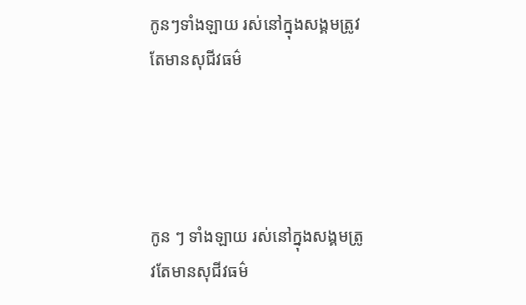កូនៗទាំងឡាយ រស់នៅក្នុងសង្គមត្រូវតែមានសុជីវធម៌




កូន ៗ ទាំងឡាយ រស់នៅក្នុងសង្គមត្រូវតែមានសុជីវធម៌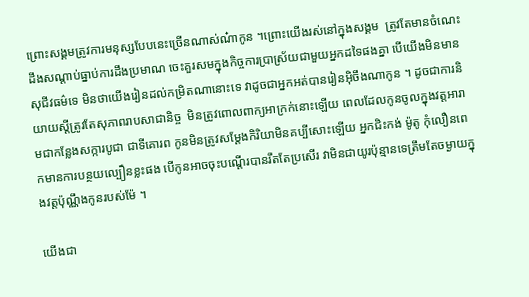ព្រោះសង្គមត្រូវការមនុស្សបែបនេះច្រើនណាស់ណ៎ាកូន ។ព្រោះយើងរស់នៅក្នុងសង្គម  ត្រូវតែមានចំណេះដឹងសណ្តាប់ធ្នាប់ការដឹងប្រមាណ ចេះគួរសមក្នុងកិច្ចការប្រាស្រ័យជាមួយអ្នកដទៃផងគ្នា បើយើងមិនមានសុជីវធម៌ទេ មិនថាយើងរៀនដល់កម្រិតណានោះទេ វាដូចជាអ្នកអត់បានរៀនអ៊ិចឹងណាកូន ។ ដូចជាការនិយាយស្តីត្រូវតែសុភាពរាបសាជានិច្ច  មិនត្រូវពោលពាក្យអាក្រក់នោះឡើយ ពេលដែលកូនចូលក្នុងវត្តអារាមជាកន្លែងសក្ការបូជា ជាទីគោរព កូនមិនត្រូវសម្តែងកិរិយាមិនគប្បីសោះឡើយ អ្នកជិះកង់ ម៉ូតូ កុំលឿនពេកមានការបន្ថយល្បឿនខ្លះផង បើកូនអាចចុះបណ្តើរបានរឹតតែប្រសើរ វាមិនជាយូរប៉ុន្មានទេត្រឹមតែចម្ងាយក្នុងវត្តប៉ុណ្ណឹងកូនរបស់ម៉ែ ។

យើងជា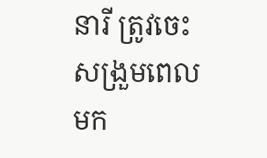នារី ត្រូវចេះសង្រួមពេលមក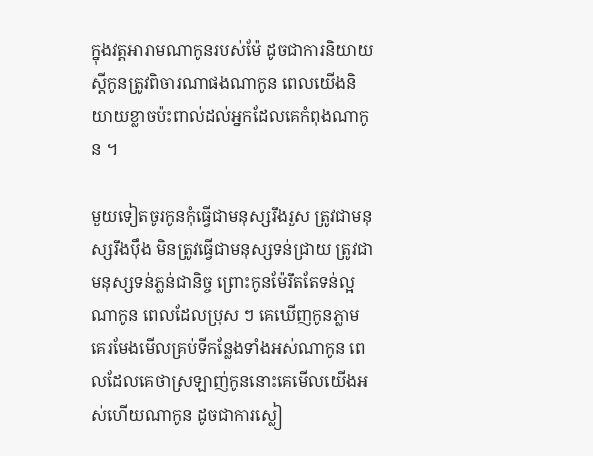ក្នុងវត្តអារាមណាកូនរបស់ម៉ែ ដូចជាការនិយាយស្តីកូនត្រូវពិចារណាផងណាកូន ពេលយើងនិយាយខ្លាចប៉ះពាល់ដល់អ្នកដែលគេកំពុងណាកូន ។

មួយទៀតចូរកូនកុំធ្វើជាមនុស្សរឹងរួស ត្រូវជាមនុស្សរឹងប៉ឹង មិនត្រូវធ្វើជាមនុស្សទន់ជ្រាយ ត្រូវជាមនុស្សទន់ភ្លន់ជានិច្ច ព្រោះកូនម៉ែរឹតតែទន់ល្អណាកូន ពេលដែលប្រុស ៗ គេឃើញកូនភ្លាម គេរមែងមើលគ្រប់ទីកន្លែងទាំងអស់ណាកូន ពេលដែលគេថាស្រឡាញ់កូននោះគេមើលយើងអស់ហើយណាកូន ដូចជាការស្លៀ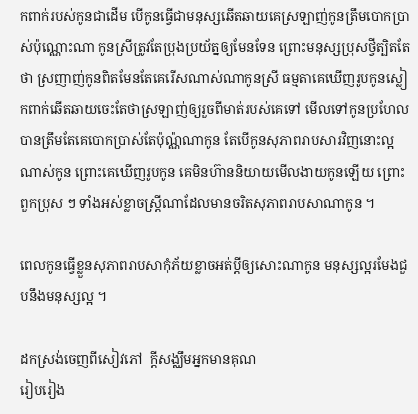កពាក់របស់កូនជាដើម បើកូនធ្វើជាមនុស្សឆើតឆាយគេស្រឡាញ់កូនត្រឹមបោកប្រាស់ប៉ុណ្ណោះណា កូនស្រីត្រូវតែប្រុងប្រយ័ត្នឲ្យមែនទែន ព្រោះមនុស្សប្រុសថ្វីត្បិតតែថា ស្រញាញ់កូនពិតមែនតែគេរើសណាស់ណាកូនស្រី ធម្មតាគេឃើញរូបកូនស្លៀកពាក់ឆើតឆាយចេះតែថាស្រឡាញ់ឲ្យរួចពីមាត់របស់គេទៅ មើលទៅកូនប្រហែលបានត្រឹមតែគេបោកប្រាស់តែប៉ុណ្ណ៉ណាកូន តែបើកូនសុភាពរាបសារវិញនោះល្អណាស់កូន ព្រោះគេឃើញរូបកូន គេមិនហ៊ាននិយាយមើលងាយកូនឡើយ ព្រោះពួកប្រុស ៗ ទាំងអស់ខ្លាចស្ត្រីណាដែលមានចរិតសុភាពរាបសាណាកូន ។

ពេលកូនធ្វើខ្លួនសុភាពរាបសាកុំភ័យខ្លាចអត់ប្តីឲ្យសោះណាកូន មនុស្សល្អរមែងជួបនឹងមនុស្សល្អ ។

ដកស្រង់ចេញពីសៀវភៅ  ក្តីសង្ឈឹមអ្នកមានគុណ
រៀបរៀង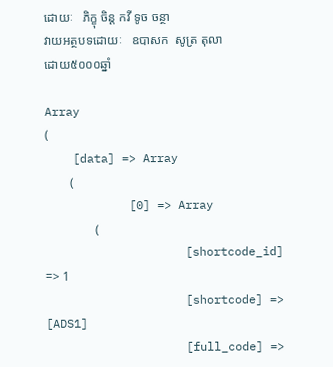ដោយៈ   ភិក្ខុ ចិន្ត កវី ទូច ចន្ថា
វាយអត្ថបទដោយៈ   ឧបាសក  សូត្រ តុលា
ដោយ៥០០០ឆ្នាំ

Array
(
    [data] => Array
        (
            [0] => Array
                (
                    [shortcode_id] => 1
                    [shortcode] => [ADS1]
                    [full_code] =>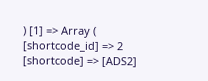) [1] => Array ( [shortcode_id] => 2 [shortcode] => [ADS2]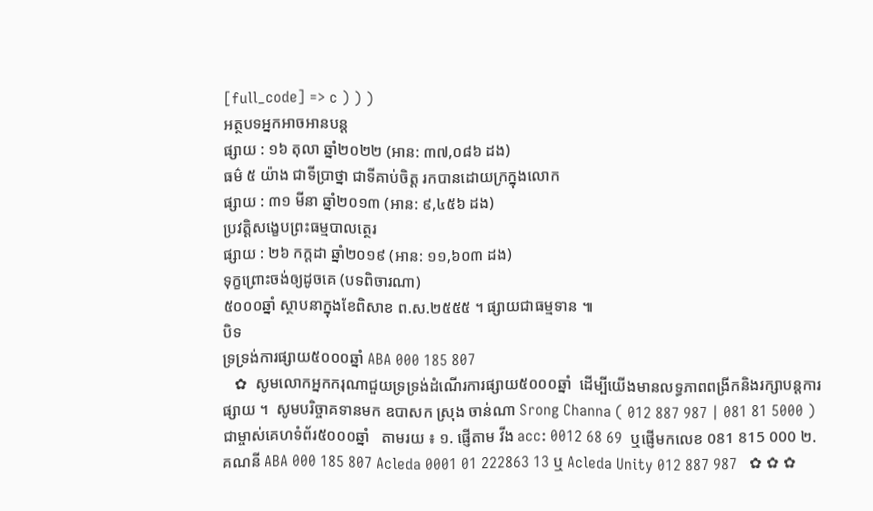[full_code] => c ) ) )
អត្ថបទអ្នកអាចអានបន្ត
ផ្សាយ : ១៦ តុលា ឆ្នាំ២០២២ (អាន: ៣៧,០៨៦ ដង)
ធម៌ ៥ យ៉ាង ជាទីប្រាថ្នា ជាទីគាប់ចិត្ត រកបានដោយក្រក្នុងលោក
ផ្សាយ : ៣១ មីនា ឆ្នាំ២០១៣ (អាន: ៩,៤៥៦ ដង)
ប្រវត្តិសង្ខេបព្រះធម្មបាលត្ថេរ
ផ្សាយ : ២៦ កក្តដា ឆ្នាំ២០១៩ (អាន: ១១,៦០៣ ដង)
ទុក្ខព្រោះចង់ឲ្យដូចគេ (បទពិចារណា)
៥០០០ឆ្នាំ ស្ថាបនាក្នុងខែពិសាខ ព.ស.២៥៥៥ ។ ផ្សាយជាធម្មទាន ៕
បិទ
ទ្រទ្រង់ការផ្សាយ៥០០០ឆ្នាំ ABA 000 185 807
   ✿  សូមលោកអ្នកករុណាជួយទ្រទ្រង់ដំណើរការផ្សាយ៥០០០ឆ្នាំ  ដើម្បីយើងមានលទ្ធភាពពង្រីកនិងរក្សាបន្តការផ្សាយ ។  សូមបរិច្ចាគទានមក ឧបាសក ស្រុង ចាន់ណា Srong Channa ( 012 887 987 | 081 81 5000 )  ជាម្ចាស់គេហទំព័រ៥០០០ឆ្នាំ   តាមរយ ៖ ១. ផ្ញើតាម វីង acc: 0012 68 69  ឬផ្ញើមកលេខ 081 815 000 ២. គណនី ABA 000 185 807 Acleda 0001 01 222863 13 ឬ Acleda Unity 012 887 987   ✿ ✿ ✿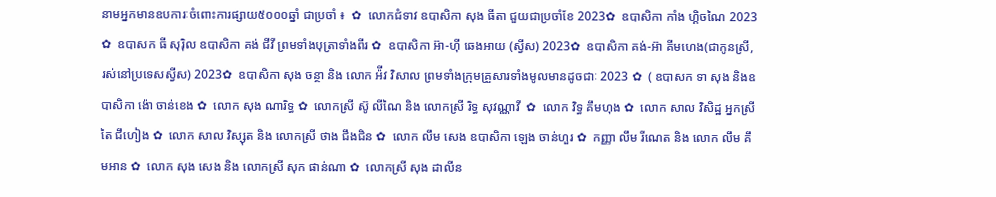នាមអ្នកមានឧបការៈចំពោះការផ្សាយ៥០០០ឆ្នាំ ជាប្រចាំ ៖  ✿  លោកជំទាវ ឧបាសិកា សុង ធីតា ជួយជាប្រចាំខែ 2023✿  ឧបាសិកា កាំង ហ្គិចណៃ 2023 ✿  ឧបាសក ធី សុរ៉ិល ឧបាសិកា គង់ ជីវី ព្រមទាំងបុត្រាទាំងពីរ ✿  ឧបាសិកា អ៊ា-ហុី ឆេងអាយ (ស្វីស) 2023✿  ឧបាសិកា គង់-អ៊ា គីមហេង(ជាកូនស្រី, រស់នៅប្រទេសស្វីស) 2023✿  ឧបាសិកា សុង ចន្ថា និង លោក អ៉ីវ វិសាល ព្រមទាំងក្រុមគ្រួសារទាំងមូលមានដូចជាៈ 2023 ✿  ( ឧបាសក ទា សុង និងឧបាសិកា ង៉ោ ចាន់ខេង ✿  លោក សុង ណារិទ្ធ ✿  លោកស្រី ស៊ូ លីណៃ និង លោកស្រី រិទ្ធ សុវណ្ណាវី  ✿  លោក វិទ្ធ គឹមហុង ✿  លោក សាល វិសិដ្ឋ អ្នកស្រី តៃ ជឹហៀង ✿  លោក សាល វិស្សុត និង លោកស្រី ថាង ជឹងជិន ✿  លោក លឹម សេង ឧបាសិកា ឡេង ចាន់ហួរ ✿  កញ្ញា លឹម រីណេត និង លោក លឹម គឹមអាន ✿  លោក សុង សេង និង លោកស្រី សុក ផាន់ណា ✿  លោកស្រី សុង ដាលីន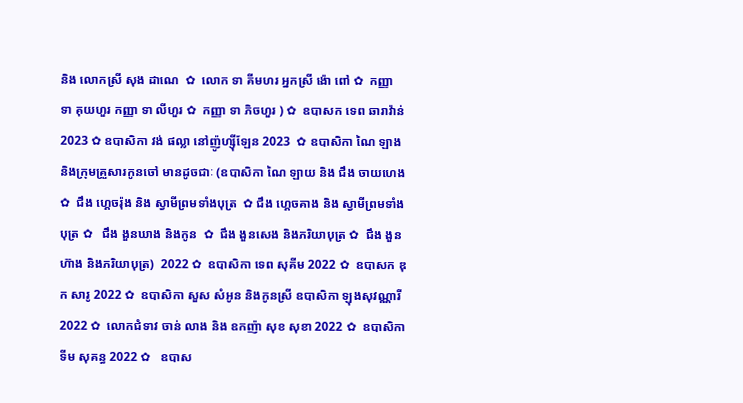និង លោកស្រី សុង ដាណេ  ✿  លោក ទា គីមហរ អ្នកស្រី ង៉ោ ពៅ ✿  កញ្ញា ទា គុយហួរ កញ្ញា ទា លីហួរ ✿  កញ្ញា ទា ភិចហួរ ) ✿  ឧបាសក ទេព ឆារាវ៉ាន់ 2023 ✿ ឧបាសិកា វង់ ផល្លា នៅញ៉ូហ្ស៊ីឡែន 2023  ✿ ឧបាសិកា ណៃ ឡាង និងក្រុមគ្រួសារកូនចៅ មានដូចជាៈ (ឧបាសិកា ណៃ ឡាយ និង ជឹង ចាយហេង  ✿  ជឹង ហ្គេចរ៉ុង និង ស្វាមីព្រមទាំងបុត្រ  ✿ ជឹង ហ្គេចគាង និង ស្វាមីព្រមទាំងបុត្រ ✿   ជឹង ងួនឃាង និងកូន  ✿  ជឹង ងួនសេង និងភរិយាបុត្រ ✿  ជឹង ងួនហ៊ាង និងភរិយាបុត្រ)  2022 ✿  ឧបាសិកា ទេព សុគីម 2022 ✿  ឧបាសក ឌុក សារូ 2022 ✿  ឧបាសិកា សួស សំអូន និងកូនស្រី ឧបាសិកា ឡុងសុវណ្ណារី 2022 ✿  លោកជំទាវ ចាន់ លាង និង ឧកញ៉ា សុខ សុខា 2022 ✿  ឧបាសិកា ទីម សុគន្ធ 2022 ✿   ឧបាស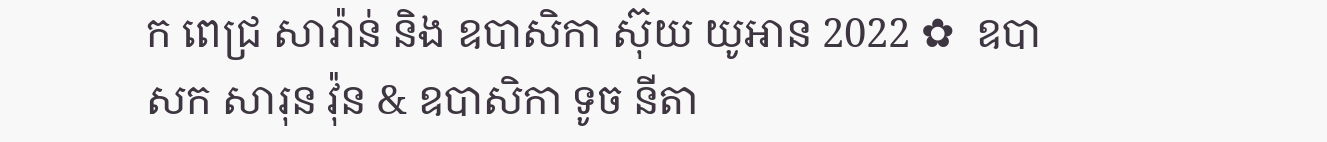ក ពេជ្រ សារ៉ាន់ និង ឧបាសិកា ស៊ុយ យូអាន 2022 ✿  ឧបាសក សារុន វ៉ុន & ឧបាសិកា ទូច នីតា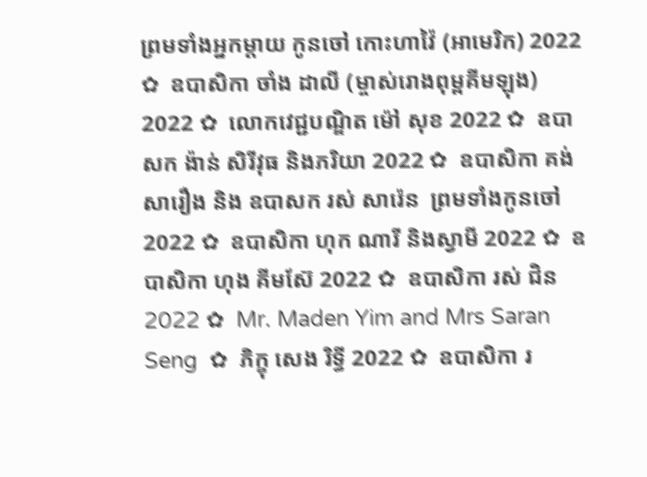ព្រមទាំងអ្នកម្តាយ កូនចៅ កោះហាវ៉ៃ (អាមេរិក) 2022 ✿  ឧបាសិកា ចាំង ដាលី (ម្ចាស់រោងពុម្ពគីមឡុង) 2022 ✿  លោកវេជ្ជបណ្ឌិត ម៉ៅ សុខ 2022 ✿  ឧបាសក ង៉ាន់ សិរីវុធ និងភរិយា 2022 ✿  ឧបាសិកា គង់ សារឿង និង ឧបាសក រស់ សារ៉េន  ព្រមទាំងកូនចៅ 2022 ✿  ឧបាសិកា ហុក ណារី និងស្វាមី 2022 ✿  ឧបាសិកា ហុង គីមស៊ែ 2022 ✿  ឧបាសិកា រស់ ជិន 2022 ✿  Mr. Maden Yim and Mrs Saran Seng  ✿  ភិក្ខុ សេង រិទ្ធី 2022 ✿  ឧបាសិកា រ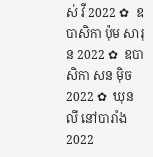ស់ វី 2022 ✿  ឧបាសិកា ប៉ុម សារុន 2022 ✿  ឧបាសិកា សន ម៉ិច 2022 ✿  ឃុន លី នៅបារាំង 2022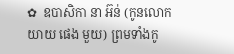✿  ឧបាសិកា នា អ៊ន់ (កូនលោកយាយ ផេង មួយ) ព្រមទាំងកូ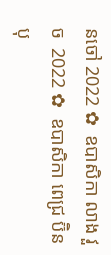នចៅ 2022 ✿  ឧបាសិកា លាង វួច  2022 ✿  ឧបាសិកា ពេជ្រ ប៊ិនបុ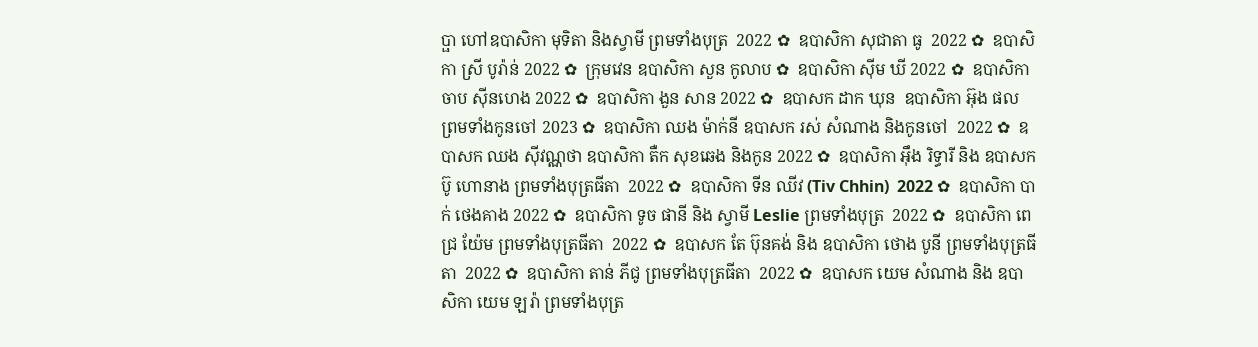ប្ផា ហៅឧបាសិកា មុទិតា និងស្វាមី ព្រមទាំងបុត្រ  2022 ✿  ឧបាសិកា សុជាតា ធូ  2022 ✿  ឧបាសិកា ស្រី បូរ៉ាន់ 2022 ✿  ក្រុមវេន ឧបាសិកា សួន កូលាប ✿  ឧបាសិកា ស៊ីម ឃី 2022 ✿  ឧបាសិកា ចាប ស៊ីនហេង 2022 ✿  ឧបាសិកា ងួន សាន 2022 ✿  ឧបាសក ដាក ឃុន  ឧបាសិកា អ៊ុង ផល ព្រមទាំងកូនចៅ 2023 ✿  ឧបាសិកា ឈង ម៉ាក់នី ឧបាសក រស់ សំណាង និងកូនចៅ  2022 ✿  ឧបាសក ឈង សុីវណ្ណថា ឧបាសិកា តឺក សុខឆេង និងកូន 2022 ✿  ឧបាសិកា អុឹង រិទ្ធារី និង ឧបាសក ប៊ូ ហោនាង ព្រមទាំងបុត្រធីតា  2022 ✿  ឧបាសិកា ទីន ឈីវ (Tiv Chhin)  2022 ✿  ឧបាសិកា បាក់ ថេងគាង 2022 ✿  ឧបាសិកា ទូច ផានី និង ស្វាមី Leslie ព្រមទាំងបុត្រ  2022 ✿  ឧបាសិកា ពេជ្រ យ៉ែម ព្រមទាំងបុត្រធីតា  2022 ✿  ឧបាសក តែ ប៊ុនគង់ និង ឧបាសិកា ថោង បូនី ព្រមទាំងបុត្រធីតា  2022 ✿  ឧបាសិកា តាន់ ភីជូ ព្រមទាំងបុត្រធីតា  2022 ✿  ឧបាសក យេម សំណាង និង ឧបាសិកា យេម ឡរ៉ា ព្រមទាំងបុត្រ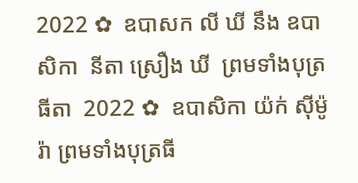2022 ✿  ឧបាសក លី ឃី នឹង ឧបាសិកា  នីតា ស្រឿង ឃី  ព្រមទាំងបុត្រធីតា  2022 ✿  ឧបាសិកា យ៉ក់ សុីម៉ូរ៉ា ព្រមទាំងបុត្រធី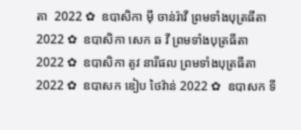តា  2022 ✿  ឧបាសិកា មុី ចាន់រ៉ាវី ព្រមទាំងបុត្រធីតា  2022 ✿  ឧបាសិកា សេក ឆ វី ព្រមទាំងបុត្រធីតា  2022 ✿  ឧបាសិកា តូវ នារីផល ព្រមទាំងបុត្រធីតា  2022 ✿  ឧបាសក ឌៀប ថៃវ៉ាន់ 2022 ✿  ឧបាសក ទី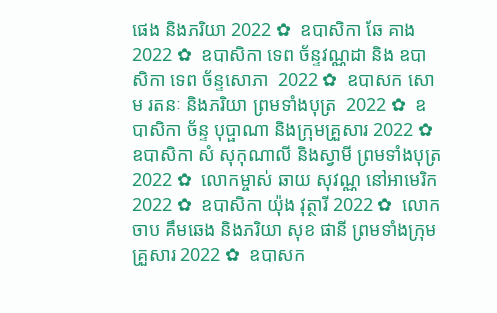ផេង និងភរិយា 2022 ✿  ឧបាសិកា ឆែ គាង 2022 ✿  ឧបាសិកា ទេព ច័ន្ទវណ្ណដា និង ឧបាសិកា ទេព ច័ន្ទសោភា  2022 ✿  ឧបាសក សោម រតនៈ និងភរិយា ព្រមទាំងបុត្រ  2022 ✿  ឧបាសិកា ច័ន្ទ បុប្ផាណា និងក្រុមគ្រួសារ 2022 ✿  ឧបាសិកា សំ សុកុណាលី និងស្វាមី ព្រមទាំងបុត្រ  2022 ✿  លោកម្ចាស់ ឆាយ សុវណ្ណ នៅអាមេរិក 2022 ✿  ឧបាសិកា យ៉ុង វុត្ថារី 2022 ✿  លោក ចាប គឹមឆេង និងភរិយា សុខ ផានី ព្រមទាំងក្រុមគ្រួសារ 2022 ✿  ឧបាសក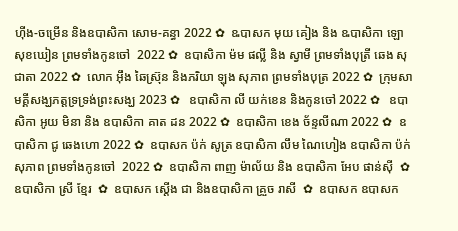ហ៊ីង-ចម្រើន និងឧបាសិកា សោម-គន្ធា 2022 ✿  ឩបាសក មុយ គៀង និង ឩបាសិកា ឡោ សុខឃៀន ព្រមទាំងកូនចៅ  2022 ✿  ឧបាសិកា ម៉ម ផល្លី និង ស្វាមី ព្រមទាំងបុត្រី ឆេង សុជាតា 2022 ✿  លោក អ៊ឹង ឆៃស្រ៊ុន និងភរិយា ឡុង សុភាព ព្រមទាំងបុត្រ 2022 ✿  ក្រុមសាមគ្គីសង្ឃភត្តទ្រទ្រង់ព្រះសង្ឃ 2023 ✿   ឧបាសិកា លី យក់ខេន និងកូនចៅ 2022 ✿   ឧបាសិកា អូយ មិនា និង ឧបាសិកា គាត ដន 2022 ✿  ឧបាសិកា ខេង ច័ន្ទលីណា 2022 ✿  ឧបាសិកា ជូ ឆេងហោ 2022 ✿  ឧបាសក ប៉ក់ សូត្រ ឧបាសិកា លឹម ណៃហៀង ឧបាសិកា ប៉ក់ សុភាព ព្រមទាំងកូនចៅ  2022 ✿  ឧបាសិកា ពាញ ម៉ាល័យ និង ឧបាសិកា អែប ផាន់ស៊ី  ✿  ឧបាសិកា ស្រី ខ្មែរ  ✿  ឧបាសក ស្តើង ជា និងឧបាសិកា គ្រួច រាសី  ✿  ឧបាសក ឧបាសក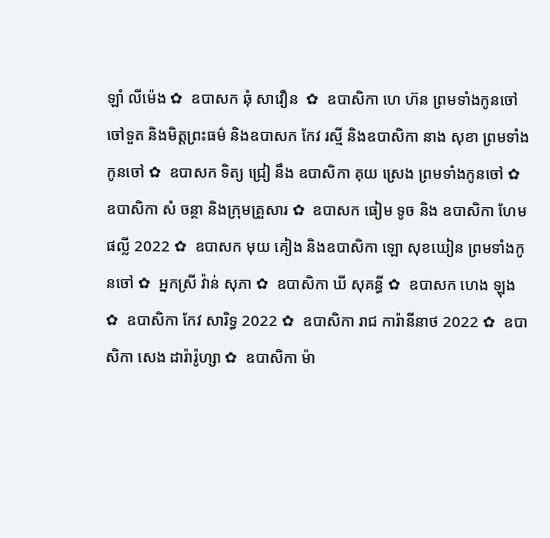ឡាំ លីម៉េង ✿  ឧបាសក ឆុំ សាវឿន  ✿  ឧបាសិកា ហេ ហ៊ន ព្រមទាំងកូនចៅ ចៅទួត និងមិត្តព្រះធម៌ និងឧបាសក កែវ រស្មី និងឧបាសិកា នាង សុខា ព្រមទាំងកូនចៅ ✿  ឧបាសក ទិត្យ ជ្រៀ នឹង ឧបាសិកា គុយ ស្រេង ព្រមទាំងកូនចៅ ✿  ឧបាសិកា សំ ចន្ថា និងក្រុមគ្រួសារ ✿  ឧបាសក ធៀម ទូច និង ឧបាសិកា ហែម ផល្លី 2022 ✿  ឧបាសក មុយ គៀង និងឧបាសិកា ឡោ សុខឃៀន ព្រមទាំងកូនចៅ ✿  អ្នកស្រី វ៉ាន់ សុភា ✿  ឧបាសិកា ឃី សុគន្ធី ✿  ឧបាសក ហេង ឡុង  ✿  ឧបាសិកា កែវ សារិទ្ធ 2022 ✿  ឧបាសិកា រាជ ការ៉ានីនាថ 2022 ✿  ឧបាសិកា សេង ដារ៉ារ៉ូហ្សា ✿  ឧបាសិកា ម៉ា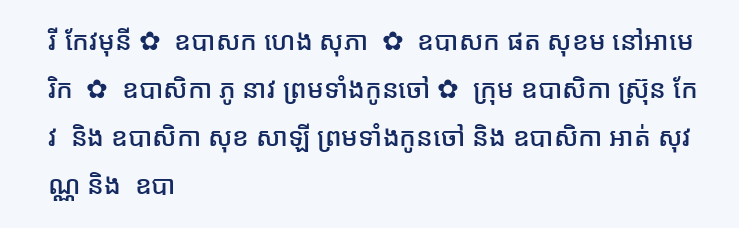រី កែវមុនី ✿  ឧបាសក ហេង សុភា  ✿  ឧបាសក ផត សុខម នៅអាមេរិក  ✿  ឧបាសិកា ភូ នាវ ព្រមទាំងកូនចៅ ✿  ក្រុម ឧបាសិកា ស្រ៊ុន កែវ  និង ឧបាសិកា សុខ សាឡី ព្រមទាំងកូនចៅ និង ឧបាសិកា អាត់ សុវណ្ណ និង  ឧបា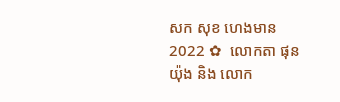សក សុខ ហេងមាន 2022 ✿  លោកតា ផុន យ៉ុង និង លោក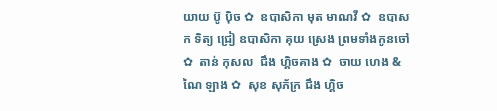យាយ ប៊ូ ប៉ិច ✿  ឧបាសិកា មុត មាណវី ✿  ឧបាសក ទិត្យ ជ្រៀ ឧបាសិកា គុយ ស្រេង ព្រមទាំងកូនចៅ ✿  តាន់ កុសល  ជឹង ហ្គិចគាង ✿  ចាយ ហេង & ណៃ ឡាង ✿  សុខ សុភ័ក្រ ជឹង ហ្គិច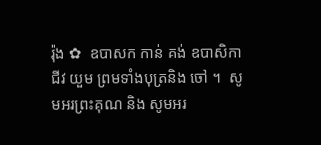រ៉ុង ✿  ឧបាសក កាន់ គង់ ឧបាសិកា ជីវ យួម ព្រមទាំងបុត្រនិង ចៅ ។  សូមអរព្រះគុណ និង សូមអរ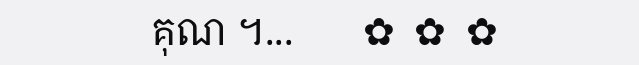គុណ ។...       ✿  ✿  ✿